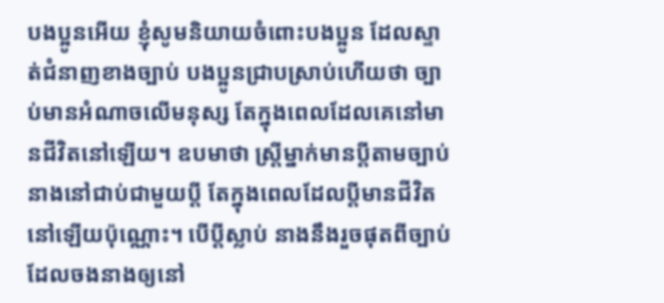បងប្អូនអើយ ខ្ញុំសូមនិយាយចំពោះបងប្អូន ដែលស្ទាត់ជំនាញខាងច្បាប់ បងប្អូនជ្រាបស្រាប់ហើយថា ច្បាប់មានអំណាចលើមនុស្ស តែក្នុងពេលដែលគេនៅមានជីវិតនៅឡើយ។ ឧបមាថា ស្ត្រីម្នាក់មានប្ដីតាមច្បាប់ នាងនៅជាប់ជាមួយប្ដី តែក្នុងពេលដែលប្ដីមានជីវិតនៅឡើយប៉ុណ្ណោះ។ បើប្ដីស្លាប់ នាងនឹងរួចផុតពីច្បាប់ដែលចងនាងឲ្យនៅ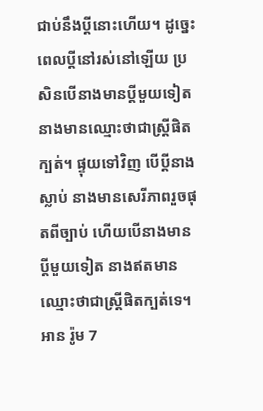ជាប់នឹងប្ដីនោះហើយ។ ដូច្នេះ ពេលប្ដីនៅរស់នៅឡើយ ប្រសិនបើនាងមានប្ដីមួយទៀត នាងមានឈ្មោះថាជាស្ត្រីផិតក្បត់។ ផ្ទុយទៅវិញ បើប្ដីនាងស្លាប់ នាងមានសេរីភាពរួចផុតពីច្បាប់ ហើយបើនាងមានប្ដីមួយទៀត នាងឥតមានឈ្មោះថាជាស្ត្រីផិតក្បត់ទេ។
អាន រ៉ូម 7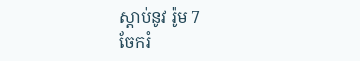ស្ដាប់នូវ រ៉ូម 7
ចែករំ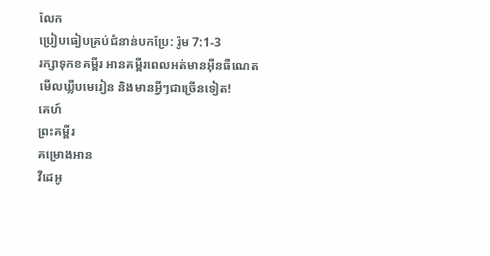លែក
ប្រៀបធៀបគ្រប់ជំនាន់បកប្រែ: រ៉ូម 7:1-3
រក្សាទុកខគម្ពីរ អានគម្ពីរពេលអត់មានអ៊ីនធឺណេត មើលឃ្លីបមេរៀន និងមានអ្វីៗជាច្រើនទៀត!
គេហ៍
ព្រះគម្ពីរ
គម្រោងអាន
វីដេអូ